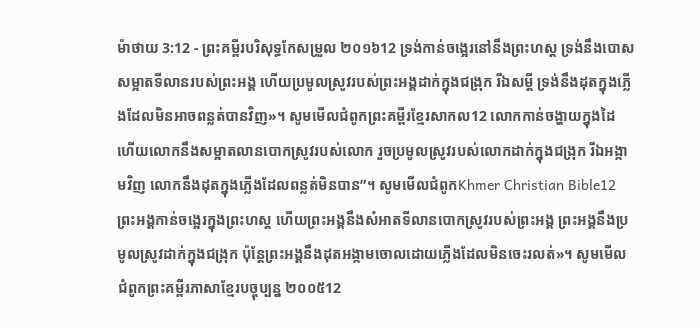ម៉ាថាយ 3:12 - ព្រះគម្ពីរបរិសុទ្ធកែសម្រួល ២០១៦12 ទ្រង់កាន់ចង្អេរនៅនឹងព្រះហស្ត ទ្រង់នឹងបោសសម្អាតទីលានរបស់ព្រះអង្គ ហើយប្រមូលស្រូវរបស់ព្រះអង្គដាក់ក្នុងជង្រុក រីឯសម្ដី ទ្រង់នឹងដុតក្នុងភ្លើងដែលមិនអាចពន្លត់បានវិញ»។ សូមមើលជំពូកព្រះគម្ពីរខ្មែរសាកល12 លោកកាន់ចង្ហាយក្នុងដៃ ហើយលោកនឹងសម្អាតលានបោកស្រូវរបស់លោក រួចប្រមូលស្រូវរបស់លោកដាក់ក្នុងជង្រុក រីឯអង្កាមវិញ លោកនឹងដុតក្នុងភ្លើងដែលពន្លត់មិនបាន”។ សូមមើលជំពូកKhmer Christian Bible12 ព្រះអង្គកាន់ចង្អេរក្នុងព្រះហស្ដ ហើយព្រះអង្គនឹងសំអាតទីលានបោកស្រូវរបស់ព្រះអង្គ ព្រះអង្គនឹងប្រមូលស្រូវដាក់ក្នុងជង្រុក ប៉ុន្ដែព្រះអង្គនឹងដុតអង្កាមចោលដោយភ្លើងដែលមិនចេះរលត់»។ សូមមើលជំពូកព្រះគម្ពីរភាសាខ្មែរបច្ចុប្បន្ន ២០០៥12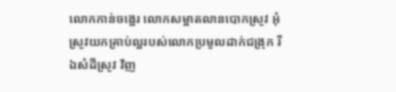លោកកាន់ចង្អេរ លោកសម្អាតលានបោកស្រូវ អុំស្រូវយកគ្រាប់ល្អរបស់លោកប្រមូលដាក់ជង្រុក រីឯសំដីស្រូវ វិញ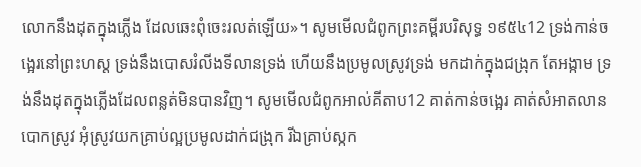លោកនឹងដុតក្នុងភ្លើង ដែលឆេះពុំចេះរលត់ឡើយ»។ សូមមើលជំពូកព្រះគម្ពីរបរិសុទ្ធ ១៩៥៤12 ទ្រង់កាន់ចង្អេរនៅព្រះហស្ត ទ្រង់នឹងបោសរំលីងទីលានទ្រង់ ហើយនឹងប្រមូលស្រូវទ្រង់ មកដាក់ក្នុងជង្រុក តែអង្កាម ទ្រង់នឹងដុតក្នុងភ្លើងដែលពន្លត់មិនបានវិញ។ សូមមើលជំពូកអាល់គីតាប12 គាត់កាន់ចង្អេរ គាត់សំអាតលានបោកស្រូវ អុំស្រូវយកគ្រាប់ល្អប្រមូលដាក់ជង្រុក រីឯគ្រាប់ស្កក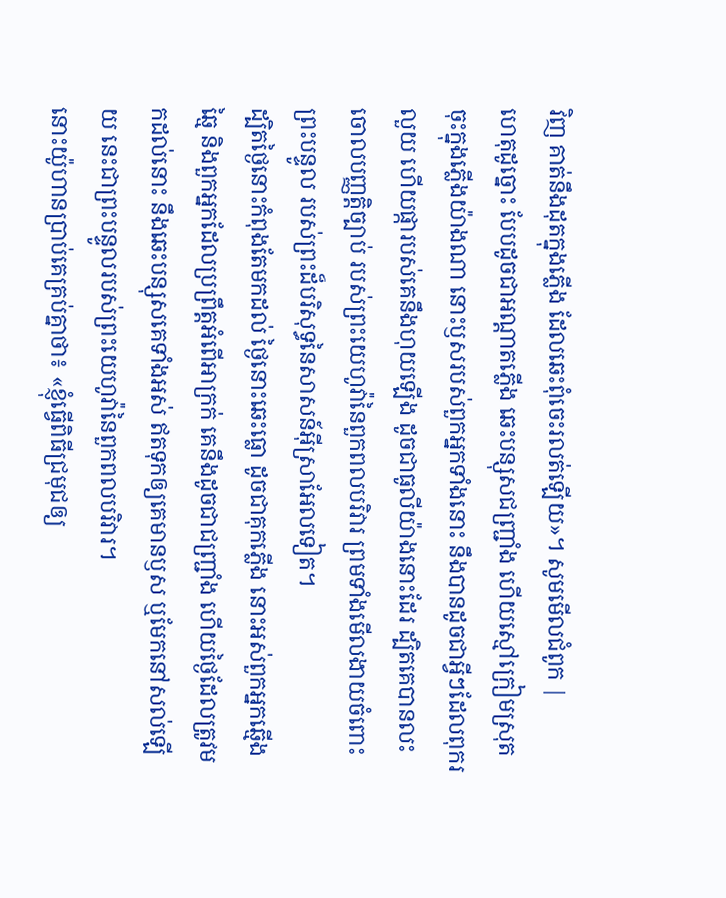វិញ គាត់នឹងដុតក្នុងភ្លើង ដែលឆេះពុំចេះរលត់ឡើយ»។ សូមមើលជំពូក |
ហេតុដូច្នោះ បែបដូចជាអណ្ដាតភ្លើង ឆេះបន្សុសជញ្ជ្រាំង ហើយស្មៅក្រៀមស្រុតចុះក្នុងភ្លើងយ៉ាងណា នោះឫសរបស់ពួកអ្នកទាំងនោះ នឹងបានដូចជាអ្វីៗដែលពុករលួយ ហើយផ្ការបស់គេនឹងហុយឡើង ដូចជាធូលីយ៉ាងនោះដែរ ដ្បិតគេបានលះចោលបញ្ញត្តិច្បាប់ របស់ព្រះយេហូវ៉ានៃពួកពលបរិវារ ព្រមទាំងមើលងាយចំពោះព្រះបន្ទូល របស់ព្រះដ៏បរិសុទ្ធនៃសាសន៍អ៊ីស្រាអែលទៀត។
ដ្បិតថ្ងៃនោះកំពុងតែមកដល់ ថ្ងៃនោះឆេះធ្លោ ដូចជាគុកភ្លើង នោះអស់ពួកអ្នកឆ្មើងឆ្មៃ និងពួកអ្នកដែលប្រព្រឹត្តអំពើអាក្រក់ គេនឹងដូចជាជញ្ជ្រាំង ហើយថ្ងៃដែលត្រូវមកដល់នោះ នឹងឆេះបន្សុសគេទាំងអស់ ឥតទុកឲ្យគេមានឫស ឬមែកនៅសល់ឡើយ នេះជាព្រះបន្ទូលរបស់ព្រះយេហូវ៉ានៃពួកពលបរិវារ។
នោះយ៉ូហានប្រាប់គេគ្រប់គ្នាថា៖ «ខ្ញុំធ្វើពិធីជ្រមុជឲ្យ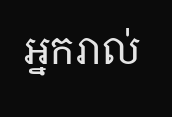អ្នករាល់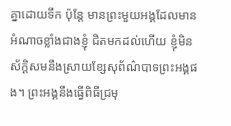គ្នាដោយទឹក ប៉ុន្តែ មានព្រះមួយអង្គដែលមានអំណាចខ្លាំងជាងខ្ញុំ ជិតមកដល់ហើយ ខ្ញុំមិនស័ក្ដិសមនឹងស្រាយខ្សែសុព័ណ៌បាទព្រះអង្គផង។ ព្រះអង្គនឹងធ្វើពិធីជ្រមុ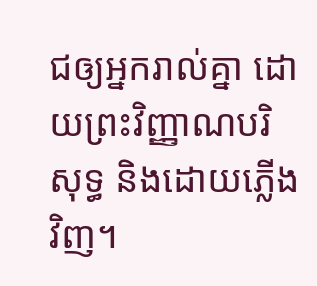ជឲ្យអ្នករាល់គ្នា ដោយព្រះវិញ្ញាណបរិសុទ្ធ និងដោយភ្លើងវិញ។